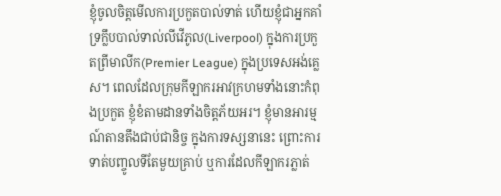ខ្ញុំចូលចិត្តមើលការប្រកួតបាល់ទាត់ ហើយខ្ញុំជាអ្នកគាំទ្រក្លឹបបាល់ទាល់លីវើភូល(Liverpool) ក្នុងការប្រកួតព្រីមាលីក(Premier League) ក្នុងប្រទេសអង់គ្លេស។ ពេលដែលក្រុមកីឡាករអាវក្រហមទាំងនោះកំពុងប្រកួត ខ្ញុំខំតាមដានទាំងចិត្តភ័យអរ។ ខ្ញុំមានអារម្មណ៍តានតឹងជាប់ជានិច្ច ក្នុងការទស្សនានេះ ព្រោះការទាត់បញ្ចូលទីតែមួយគ្រាប់ ឬការដែលកីឡាករភ្លាត់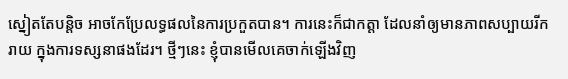ស្នៀតតែបន្តិច អាចកែប្រែលទ្ធផលនៃការប្រកួតបាន។ ការនេះក៏ជាកត្តា ដែលនាំឲ្យមានភាពសប្បាយរីករាយ ក្នុងការទស្សនាផងដែរ។ ថ្មីៗនេះ ខ្ញុំបានមើលគេចាក់ឡើងវិញ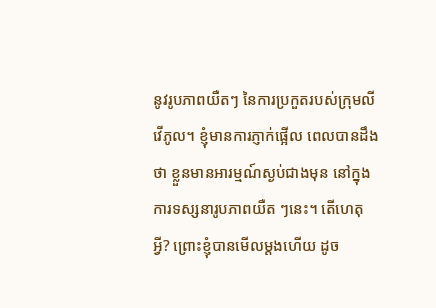នូវរូបភាពយឺតៗ នៃការប្រកួតរបស់ក្រុមលីវើភូល។ ខ្ញុំមានការភ្ញាក់ផ្អើល ពេលបានដឹងថា ខ្លួនមានអារម្មណ៍ស្ងប់ជាងមុន នៅក្នុងការទស្សនារូបភាពយឺត ៗនេះ។ តើហេតុអ្វី? ព្រោះខ្ញុំបានមើលម្តងហើយ ដូច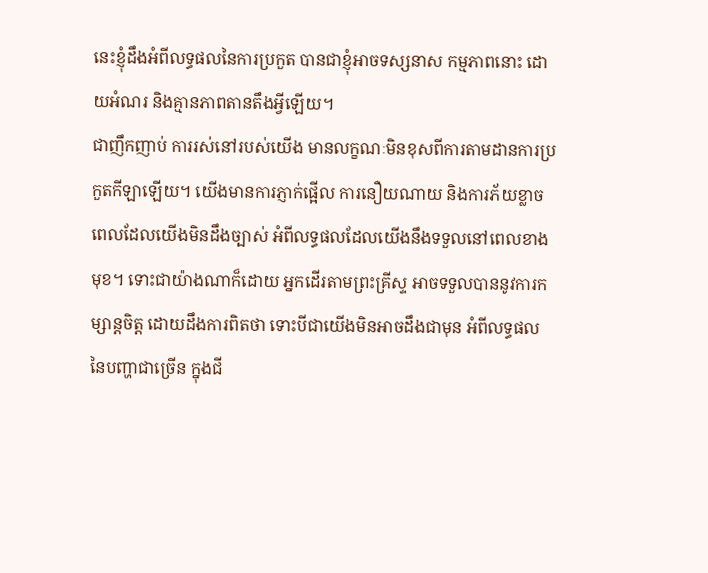នេះខ្ញុំដឹងអំពីលទ្ធផលនៃការប្រកួត បានជាខ្ញុំអាចទស្សនាស កម្មភាពនោះ ដោយអំណរ និងគ្មានភាពតានតឹងអ្វីឡើយ។
ជាញឹកញាប់ ការរស់នៅរបស់យើង មានលក្ខណៈមិនខុសពីការតាមដានការប្រកួតកីឡាឡើយ។ យើងមានការភ្ញាក់ផ្អើល ការនឿយណាយ និងការភ័យខ្លាច ពេលដែលយើងមិនដឹងច្បាស់ អំពីលទ្ធផលដែលយើងនឹងទទួលនៅពេលខាងមុខ។ ទោះជាយ៉ាងណាក៏ដោយ អ្នកដើរតាមព្រះគ្រីស្ទ អាចទទួលបាននូវការកម្សាន្តចិត្ត ដោយដឹងការពិតថា ទោះបីជាយើងមិនអាចដឹងជាមុន អំពីលទ្ធផលនៃបញ្ហាជាច្រើន ក្នុងជី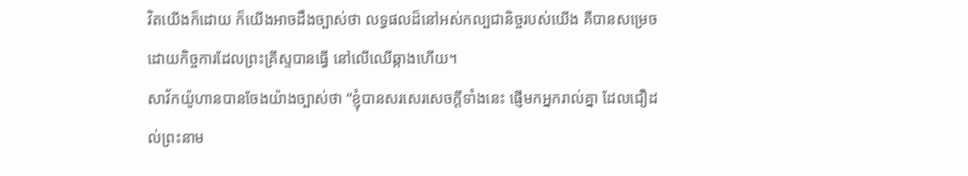វិតយើងក៏ដោយ ក៏យើងអាចដឹងច្បាស់ថា លទ្ធផលដ៏នៅអស់កល្បជានិច្ចរបស់យើង គឺបានសម្រេចដោយកិច្ចការដែលព្រះគ្រីស្ទបានធ្វើ នៅលើឈើឆ្កាងហើយ។
សាវ័កយ៉ូហានបានចែងយ៉ាងច្បាស់ថា “ខ្ញុំបានសរសេរសេចក្តីទាំងនេះ ផ្ញើមកអ្នករាល់គ្នា ដែលជឿដល់ព្រះនាម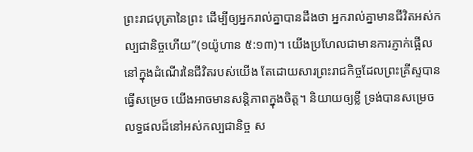ព្រះរាជបុត្រានៃព្រះ ដើម្បីឲ្យអ្នករាល់គ្នាបានដឹងថា អ្នករាល់គ្នាមានជីវិតអស់កល្បជានិច្ចហើយ”(១យ៉ូហាន ៥:១៣)។ យើងប្រហែលជាមានការភ្ញាក់ផ្អើល នៅក្នុងដំណើរនៃជីវិតរបស់យើង តែដោយសារព្រះរាជកិច្ចដែលព្រះគ្រីស្ទបានធ្វើសម្រេច យើងអាចមានសន្តិភាពក្នុងចិត្ត។ និយាយឲ្យខ្លី ទ្រង់បានសម្រេចលទ្ធផលដ៏នៅអស់កល្បជានិច្ច ស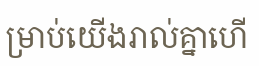ម្រាប់យើងរាល់គ្នាហើ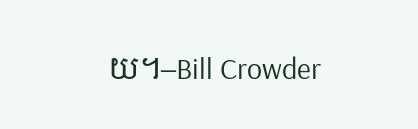យ។–Bill Crowder